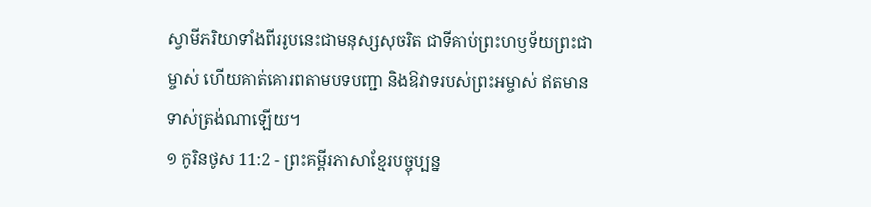ស្វាមីភរិយាទាំងពីររូបនេះជាមនុស្សសុចរិត ជាទីគាប់ព្រះហឫទ័យព្រះជាម្ចាស់ ហើយគាត់គោរពតាមបទបញ្ជា និងឱវាទរបស់ព្រះអម្ចាស់ ឥតមានទាស់ត្រង់ណាឡើយ។
១ កូរិនថូស 11:2 - ព្រះគម្ពីរភាសាខ្មែរបច្ចុប្បន្ន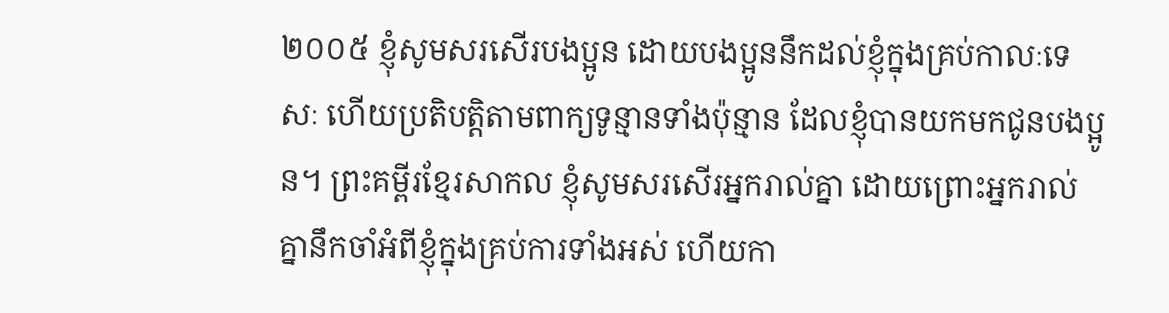២០០៥ ខ្ញុំសូមសរសើរបងប្អូន ដោយបងប្អូននឹកដល់ខ្ញុំក្នុងគ្រប់កាលៈទេសៈ ហើយប្រតិបត្តិតាមពាក្យទូន្មានទាំងប៉ុន្មាន ដែលខ្ញុំបានយកមកជូនបងប្អូន។ ព្រះគម្ពីរខ្មែរសាកល ខ្ញុំសូមសរសើរអ្នករាល់គ្នា ដោយព្រោះអ្នករាល់គ្នានឹកចាំអំពីខ្ញុំក្នុងគ្រប់ការទាំងអស់ ហើយកា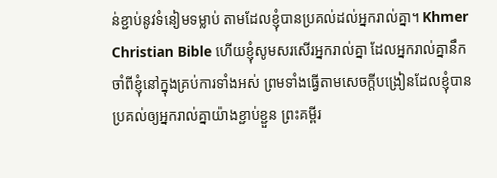ន់ខ្ជាប់នូវទំនៀមទម្លាប់ តាមដែលខ្ញុំបានប្រគល់ដល់អ្នករាល់គ្នា។ Khmer Christian Bible ហើយខ្ញុំសូមសរសើរអ្នករាល់គ្នា ដែលអ្នករាល់គ្នានឹកចាំពីខ្ញុំនៅក្នុងគ្រប់ការទាំងអស់ ព្រមទាំងធ្វើតាមសេចក្ដីបង្រៀនដែលខ្ញុំបានប្រគល់ឲ្យអ្នករាល់គ្នាយ៉ាងខ្ជាប់ខ្ជួន ព្រះគម្ពីរ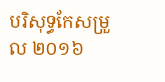បរិសុទ្ធកែសម្រួល ២០១៦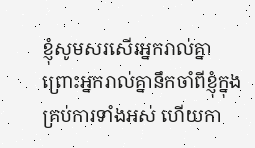ខ្ញុំសូមសរសើរអ្នករាល់គ្នា ព្រោះអ្នករាល់គ្នានឹកចាំពីខ្ញុំក្នុងគ្រប់ការទាំងអស់ ហើយកា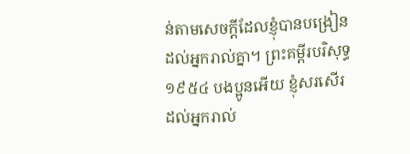ន់តាមសេចក្តីដែលខ្ញុំបានបង្រៀនដល់អ្នករាល់គ្នា។ ព្រះគម្ពីរបរិសុទ្ធ ១៩៥៤ បងប្អូនអើយ ខ្ញុំសរសើរដល់អ្នករាល់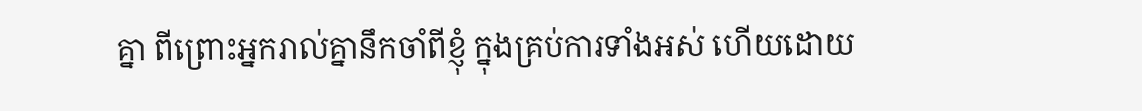គ្នា ពីព្រោះអ្នករាល់គ្នានឹកចាំពីខ្ញុំ ក្នុងគ្រប់ការទាំងអស់ ហើយដោយ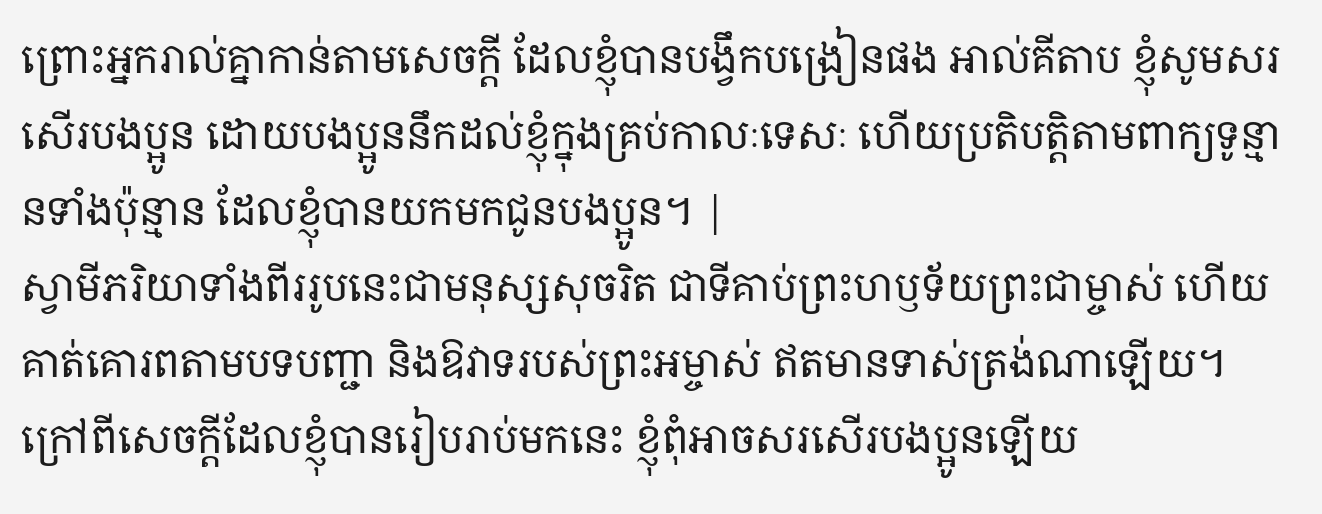ព្រោះអ្នករាល់គ្នាកាន់តាមសេចក្ដី ដែលខ្ញុំបានបង្វឹកបង្រៀនផង អាល់គីតាប ខ្ញុំសូមសរសើរបងប្អូន ដោយបងប្អូននឹកដល់ខ្ញុំក្នុងគ្រប់កាលៈទេសៈ ហើយប្រតិបត្ដិតាមពាក្យទូន្មានទាំងប៉ុន្មាន ដែលខ្ញុំបានយកមកជូនបងប្អូន។ |
ស្វាមីភរិយាទាំងពីររូបនេះជាមនុស្សសុចរិត ជាទីគាប់ព្រះហឫទ័យព្រះជាម្ចាស់ ហើយគាត់គោរពតាមបទបញ្ជា និងឱវាទរបស់ព្រះអម្ចាស់ ឥតមានទាស់ត្រង់ណាឡើយ។
ក្រៅពីសេចក្ដីដែលខ្ញុំបានរៀបរាប់មកនេះ ខ្ញុំពុំអាចសរសើរបងប្អូនឡើយ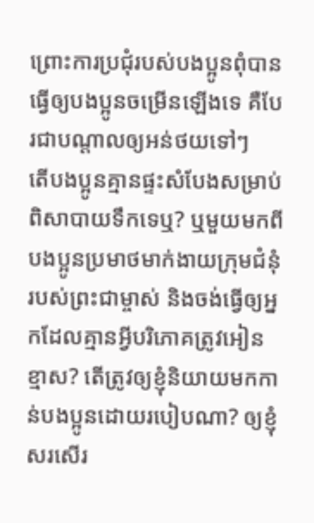ព្រោះការប្រជុំរបស់បងប្អូនពុំបានធ្វើឲ្យបងប្អូនចម្រើនឡើងទេ គឺបែរជាបណ្ដាលឲ្យអន់ថយទៅៗ
តើបងប្អូនគ្មានផ្ទះសំបែងសម្រាប់ពិសាបាយទឹកទេឬ? ឬមួយមកពីបងប្អូនប្រមាថមាក់ងាយក្រុមជំនុំរបស់ព្រះជាម្ចាស់ និងចង់ធ្វើឲ្យអ្នកដែលគ្មានអ្វីបរិភោគត្រូវអៀនខ្មាស? តើត្រូវឲ្យខ្ញុំនិយាយមកកាន់បងប្អូនដោយរបៀបណា? ឲ្យខ្ញុំសរសើរ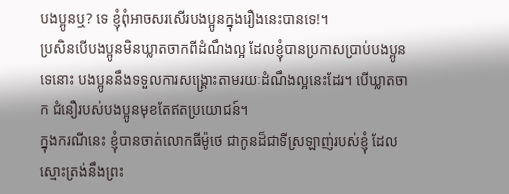បងប្អូនឬ? ទេ ខ្ញុំពុំអាចសរសើរបងប្អូនក្នុងរឿងនេះបានទេ!។
ប្រសិនបើបងប្អូនមិនឃ្លាតចាកពីដំណឹងល្អ ដែលខ្ញុំបានប្រកាសប្រាប់បងប្អូនទេនោះ បងប្អូននឹងទទួលការសង្គ្រោះតាមរយៈដំណឹងល្អនេះដែរ។ បើឃ្លាតចាក ជំនឿរបស់បងប្អូនមុខតែឥតប្រយោជន៍។
ក្នុងករណីនេះ ខ្ញុំបានចាត់លោកធីម៉ូថេ ជាកូនដ៏ជាទីស្រឡាញ់របស់ខ្ញុំ ដែលស្មោះត្រង់នឹងព្រះ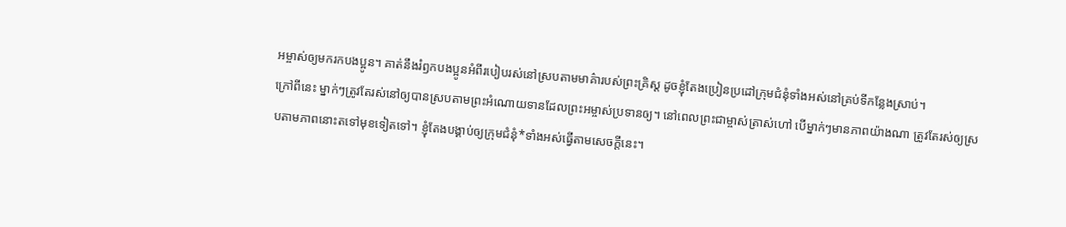អម្ចាស់ឲ្យមករកបងប្អូន។ គាត់នឹងរំឭកបងប្អូនអំពីរបៀបរស់នៅស្របតាមមាគ៌ារបស់ព្រះគ្រិស្ត ដូចខ្ញុំតែងប្រៀនប្រដៅក្រុមជំនុំទាំងអស់នៅគ្រប់ទីកន្លែងស្រាប់។
ក្រៅពីនេះ ម្នាក់ៗត្រូវតែរស់នៅឲ្យបានស្របតាមព្រះអំណោយទានដែលព្រះអម្ចាស់ប្រទានឲ្យ។ នៅពេលព្រះជាម្ចាស់ត្រាស់ហៅ បើម្នាក់ៗមានភាពយ៉ាងណា ត្រូវតែរស់ឲ្យស្របតាមភាពនោះតទៅមុខទៀតទៅ។ ខ្ញុំតែងបង្គាប់ឲ្យក្រុមជំនុំ*ទាំងអស់ធ្វើតាមសេចក្ដីនេះ។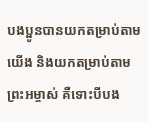បងប្អូនបានយកតម្រាប់តាមយើង និងយកតម្រាប់តាមព្រះអម្ចាស់ គឺទោះបីបង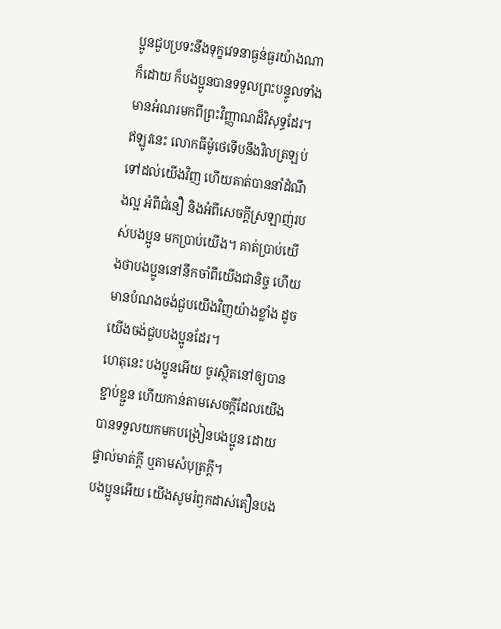ប្អូនជួបប្រទះនឹងទុក្ខវេទនាធ្ងន់ធ្ងរយ៉ាងណាក៏ដោយ ក៏បងប្អូនបានទទួលព្រះបន្ទូលទាំងមានអំណរមកពីព្រះវិញ្ញាណដ៏វិសុទ្ធដែរ។
ឥឡូវនេះ លោកធីម៉ូថេទើបនឹងវិលត្រឡប់ទៅដល់យើងវិញ ហើយគាត់បាននាំដំណឹងល្អ អំពីជំនឿ និងអំពីសេចក្ដីស្រឡាញ់របស់បងប្អូន មកប្រាប់យើង។ គាត់ប្រាប់យើងថាបងប្អូននៅនឹកចាំពីយើងជានិច្ច ហើយមានបំណងចង់ជួបយើងវិញយ៉ាងខ្លាំង ដូចយើងចង់ជួបបងប្អូនដែរ។
ហេតុនេះ បងប្អូនអើយ ចូរស្ថិតនៅឲ្យបានខ្ជាប់ខ្ជួន ហើយកាន់តាមសេចក្ដីដែលយើងបានទទួលយកមកបង្រៀនបងប្អូន ដោយផ្ទាល់មាត់ក្ដី ឬតាមសំបុត្រក្ដី។
បងប្អូនអើយ យើងសូមរំឭកដាស់តឿនបង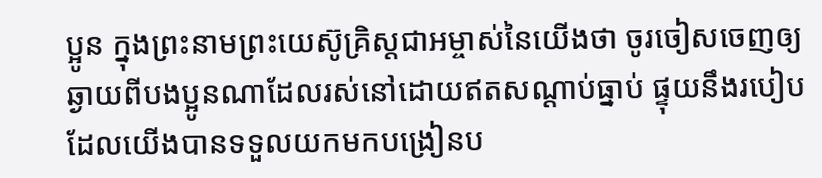ប្អូន ក្នុងព្រះនាមព្រះយេស៊ូគ្រិស្តជាអម្ចាស់នៃយើងថា ចូរចៀសចេញឲ្យឆ្ងាយពីបងប្អូនណាដែលរស់នៅដោយឥតសណ្ដាប់ធ្នាប់ ផ្ទុយនឹងរបៀបដែលយើងបានទទួលយកមកបង្រៀនប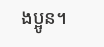ងប្អូន។